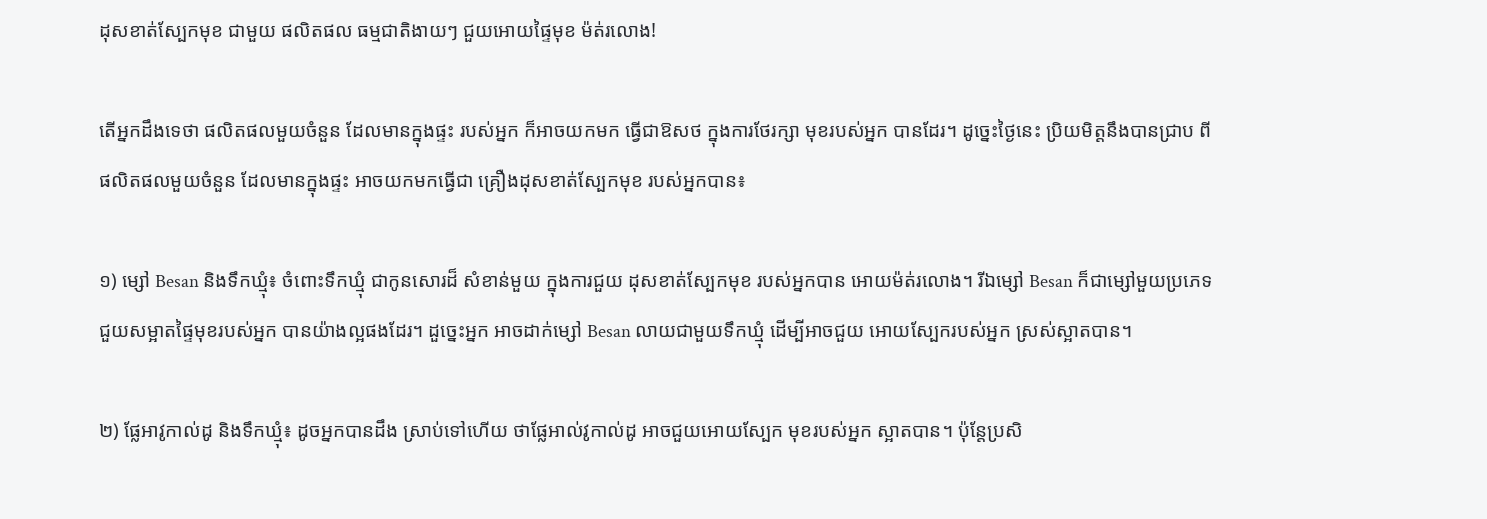ដុសខាត់ស្បែកមុខ ជាមួយ ផលិតផល ធម្មជាតិងាយៗ ជួយអោយផ្ទៃមុខ ម៉ត់រលោង!

តើអ្នកដឹងទេថា ផលិតផលមួយចំនួន ដែលមានក្នុងផ្ទះ របស់អ្នក ក៏អាចយកមក ធ្វើជាឱសថ ក្នុងការថែរក្សា មុខរបស់អ្នក បានដែរ។ ដូច្នេះថ្ងៃនេះ ប្រិយមិត្តនឹងបានជ្រាប ពីផលិតផលមួយចំនួន ដែលមានក្នុងផ្ទះ អាចយកមកធ្វើជា គ្រឿងដុសខាត់ស្បែកមុខ របស់អ្នកបាន៖

១) ម្សៅ Besan និងទឹកឃ្មុំ៖ ចំពោះទឹកឃ្មុំ ជាកូនសោរដ៏ សំខាន់មួយ ក្នុងការជួយ ដុសខាត់ស្បែកមុខ របស់អ្នកបាន អោយម៉ត់រលោង។ រីឯម្សៅ Besan ក៏ជាម្សៅមួយប្រភេទ ជួយសម្អាតផ្ទៃមុខរបស់អ្នក បានយ៉ាងល្អផងដែរ។ ដួច្នេះអ្នក អាចដាក់ម្សៅ Besan លាយជាមួយទឹកឃ្មុំ ដើម្បីអាចជួយ អោយស្បែករបស់អ្នក ស្រស់ស្អាតបាន។

២) ផ្លែអាវូកាល់ដូ និងទឹកឃ្មុំ៖ ដូចអ្នកបានដឹង ស្រាប់ទៅហើយ ថាផ្លែអាល់វូកាល់ដូ អាចជួយអោយស្បែក មុខរបស់អ្នក ស្អាតបាន។ ប៉ុន្តែប្រសិ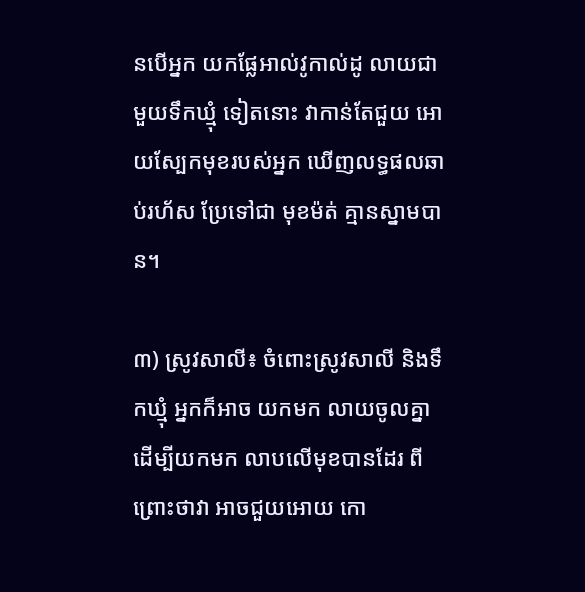នបើអ្នក យកផ្លែអាល់វូកាល់ដូ លាយជាមួយទឹកឃ្មុំ ទៀតនោះ វាកាន់តែជួយ អោយស្បែកមុខរបស់អ្នក ឃើញលទ្ធផលឆាប់រហ័ស ប្រែទៅជា មុខម៉ត់ គ្មានស្នាមបាន។

៣) ស្រូវសាលី៖ ចំពោះស្រូវសាលី និងទឹកឃ្មុំ អ្នកក៏អាច យកមក លាយចូលគ្នា ដើម្បីយកមក លាបលើមុខបានដែរ ពីព្រោះថាវា អាចជួយអោយ កោ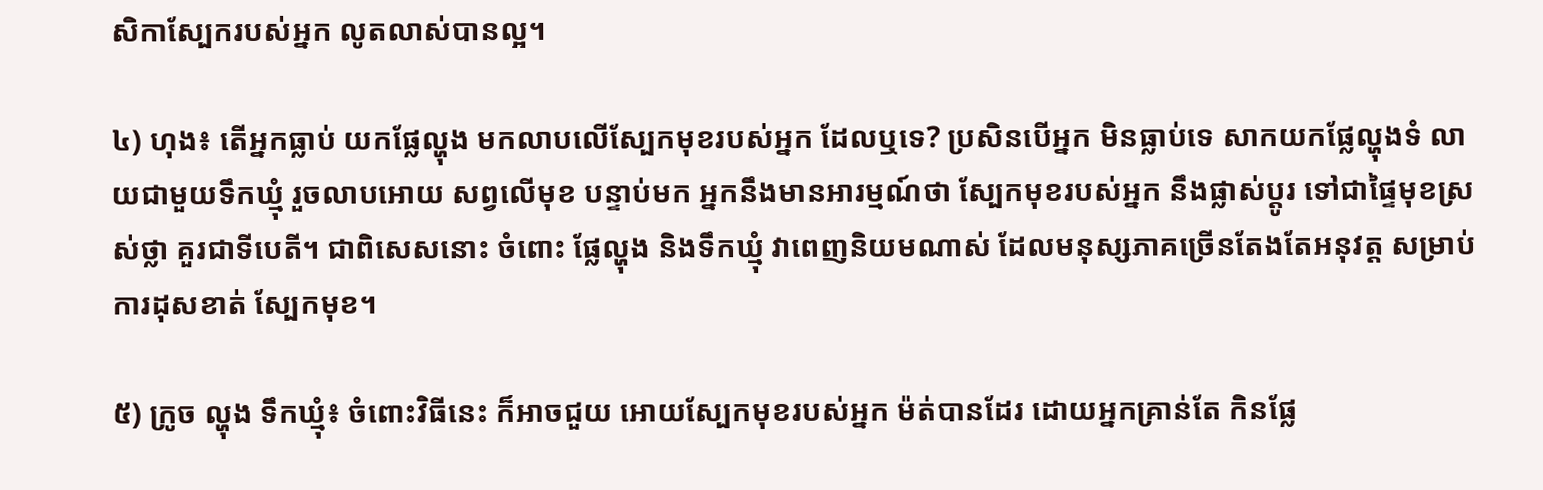សិកាស្បែករបស់អ្នក លូតលាស់បានល្អ។

៤) ហុង៖ តើអ្នកធ្លាប់ យកផ្លែល្ហុង មកលាបលើស្បែកមុខរបស់អ្នក ដែលឬទេ? ប្រសិនបើអ្នក មិនធ្លាប់ទេ សាកយកផ្លែល្ហុងទំ លាយជាមួយទឹកឃ្មុំ រួចលាបអោយ សព្វលើមុខ បន្ទាប់មក អ្នកនឹងមានអារម្មណ៍ថា ស្បែកមុខរបស់អ្នក នឹងផ្លាស់ប្តូរ ទៅជាផ្ទៃមុខស្រស់ថ្លា គួរជាទីបេតី។ ជាពិសេសនោះ ចំពោះ ផ្លែល្ហុង និងទឹកឃ្មុំ វាពេញនិយមណាស់ ដែលមនុស្សភាគច្រើនតែងតែអនុវត្ត សម្រាប់ការដុសខាត់ ស្បែកមុខ។

៥) ក្រូច ល្ហុង ទឹកឃ្មុំ៖ ចំពោះវិធីនេះ ក៏អាចជួយ អោយស្បែកមុខរបស់អ្នក ម៉ត់បានដែរ ដោយអ្នកគ្រាន់តែ កិនផ្លែ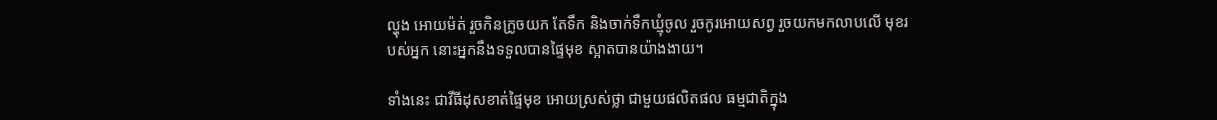ល្ហុង អោយម៉ត់ រួចកិនក្រូចយក តែទឹក និងចាក់ទឹកឃ្មុំចូល រួចកូរអោយសព្វ រួចយកមកលាបលើ មុខរបស់អ្នក នោះអ្នកនឹងទទួលបានផ្ទៃមុខ ស្អាតបានយ៉ាងងាយ។

ទាំងនេះ ជាវីធីដុសខាត់ផ្ទៃមុខ អោយស្រស់ថ្លា ជាមួយផលិតផល ធម្មជាតិក្នុង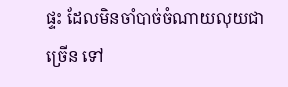ផ្ទះ ដែលមិនចាំបាច់ចំណាយលុយជាច្រើន ទៅ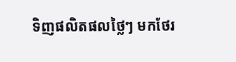ទិញផលិតផលថ្លៃៗ មកថែរ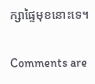ក្សាផ្ទៃមុខនោះទេ។

Comments are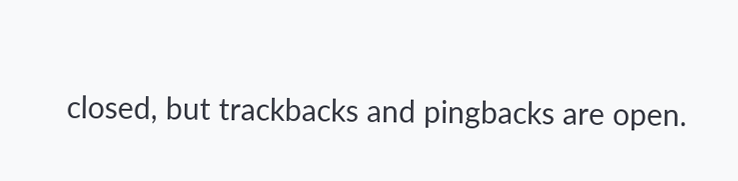closed, but trackbacks and pingbacks are open.